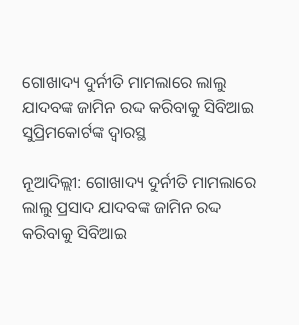ଗୋଖାଦ୍ୟ ଦୁର୍ନୀତି ମାମଲାରେ ଲାଲୁ ଯାଦବଙ୍କ ଜାମିନ ରଦ୍ଦ କରିବାକୁ ସିବିଆଇ ସୁପ୍ରିମକୋର୍ଟଙ୍କ ଦ୍ବାରସ୍ଥ

ନୂଆଦିଲ୍ଲୀ: ଗୋଖାଦ୍ୟ ଦୁର୍ନୀତି ମାମଲାରେ ଲାଲୁ ପ୍ରସାଦ ଯାଦବଙ୍କ ଜାମିନ ରଦ୍ଦ କରିବାକୁ ସିବିଆଇ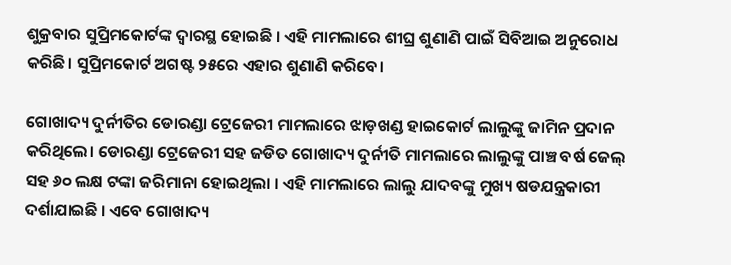ଶୁକ୍ରବାର ସୁପ୍ରିମକୋର୍ଟଙ୍କ ଦ୍ବାରସ୍ଥ ହୋଇଛି । ଏହି ମାମଲାରେ ଶୀଘ୍ର ଶୁଣାଣି ପାଇଁ ସିବିଆଇ ଅନୁରୋଧ କରିଛି। ସୁପ୍ରିମକୋର୍ଟ ଅଗଷ୍ଟ ୨୫ରେ ଏହାର ଶୁଣାଣି କରିବେ।

ଗୋଖାଦ୍ୟ ଦୁର୍ନୀତିର ଡୋରଣ୍ଡା ଟ୍ରେଜେରୀ ମାମଲାରେ ଝାଡ଼ଖଣ୍ଡ ହାଇକୋର୍ଟ ଲାଲୁଙ୍କୁ ଜାମିନ ପ୍ରଦାନ କରିଥିଲେ। ଡୋରଣ୍ଡା ଟ୍ରେଜେରୀ ସହ ଜଡିତ ଗୋଖାଦ୍ୟ ଦୁର୍ନୀତି ମାମଲାରେ ଲାଲୁଙ୍କୁ ପାଞ୍ଚ ବର୍ଷ ଜେଲ୍ ସହ ୬୦ ଲକ୍ଷ ଟଙ୍କା ଜରିମାନା ହୋଇଥିଲା । ଏହି ମାମଲାରେ ଲାଲୁ ଯାଦବଙ୍କୁ ମୁଖ୍ୟ ଷଡଯନ୍ତ୍ରକାରୀ ଦର୍ଶାଯାଇଛି । ଏବେ ଗୋଖାଦ୍ୟ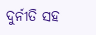ଦୁର୍ନୀତି ସହ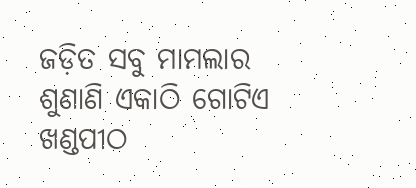ଜଡ଼ିତ ସବୁ ମାମଲାର ଶୁଣାଣି ଏକାଠି ଗୋଟିଏ ଖଣ୍ଡପୀଠ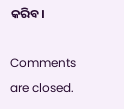କରିବ।

Comments are closed.